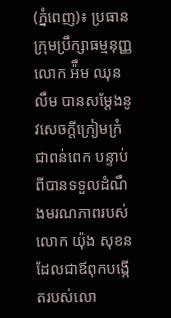(ភ្នំពេញ)៖ ប្រធានក្រុមប្រឹក្សាធម្មនុញ្ញ លោក អ៉ឹម ឈុនលឹម បានសម្តែងនូវសេចក្តីក្រៀមក្រំជាពន់ពេក បន្ទាប់ពីបានទទួលដំណឹងមរណភាពរបស់ លោក យ៉ុង សុខន ដែលជាឪពុកបង្កើតរបស់លោ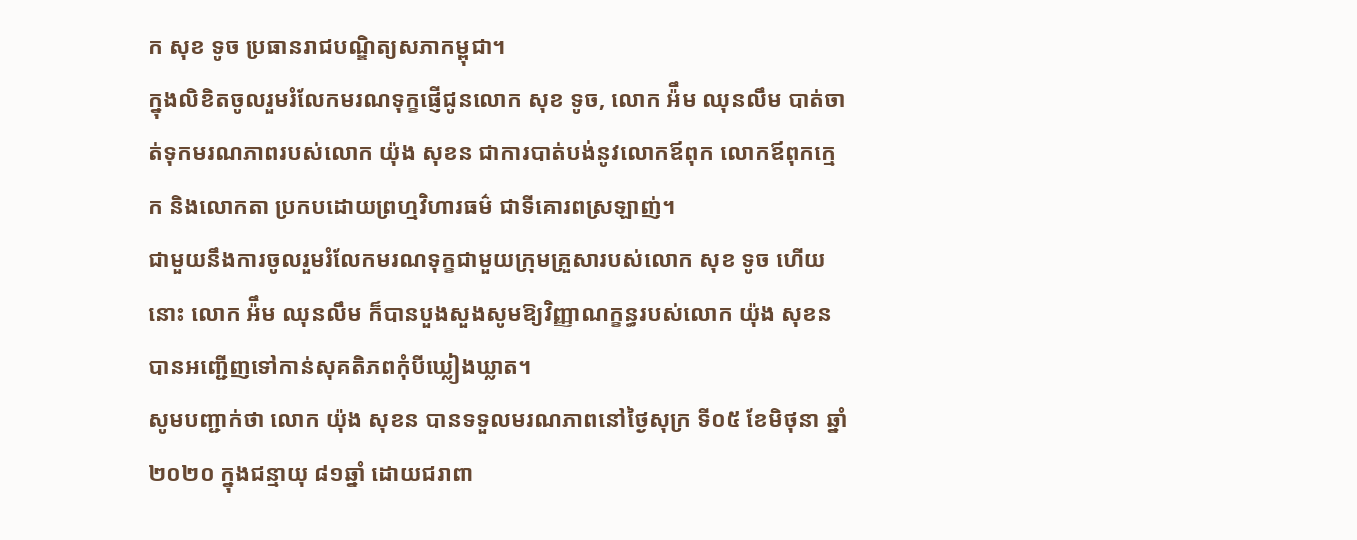ក សុខ ទូច ប្រធានរាជបណ្ឌិត្យសភាកម្ពុជា។
ក្នុងលិខិតចូលរួមរំលែកមរណទុក្ខផ្ញើជូនលោក សុខ ទូច, លោក អ៉ឹម ឈុនលឹម បាត់ចាត់ទុកមរណភាពរបស់លោក យ៉ុង សុខន ជាការបាត់បង់នូវលោកឪពុក លោកឪពុកក្មេក និងលោកតា ប្រកបដោយព្រហ្មវិហារធម៌ ជាទីគោរពស្រឡាញ់។
ជាមួយនឹងការចូលរួមរំលែកមរណទុក្ខជាមួយក្រុមគ្រួសារបស់លោក សុខ ទូច ហើយនោះ លោក អ៉ឹម ឈុនលឹម ក៏បានបួងសួងសូមឱ្យវិញ្ញាណក្ខន្ធរបស់លោក យ៉ុង សុខន បានអញ្ជើញទៅកាន់សុគតិភពកុំបីឃ្លៀងឃ្លាត។
សូមបញ្ជាក់ថា លោក យ៉ុង សុខន បានទទួលមរណភាពនៅថ្ងៃសុក្រ ទី០៥ ខែមិថុនា ឆ្នាំ២០២០ ក្នុងជន្មាយុ ៨១ឆ្នាំ ដោយជរាពា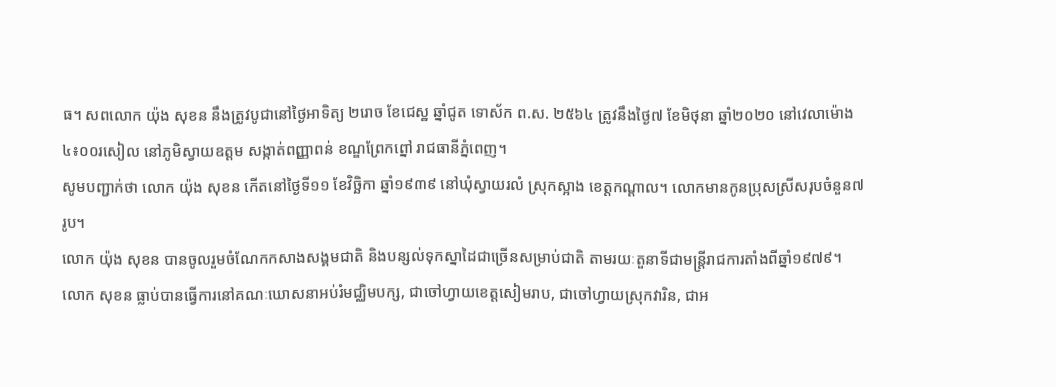ធ។ សពលោក យ៉ុង សុខន នឹងត្រូវបូជានៅថ្ងៃអាទិត្យ ២រោច ខែជេស្ឋ ឆ្នាំជូត ទោស័ក ព.ស. ២៥៦៤ ត្រូវនឹងថ្ងៃ៧ ខែមិថុនា ឆ្នាំ២០២០ នៅវេលាម៉ោង ៤៖០០រសៀល នៅភូមិស្វាយឧត្ដម សង្កាត់ពញ្ញាពន់ ខណ្ឌព្រែកព្នៅ រាជធានីភ្នំពេញ។
សូមបញ្ជាក់ថា លោក យ៉ុង សុខន កើតនៅថ្ងៃទី១១ ខែវិច្ឆិកា ឆ្នាំ១៩៣៩ នៅឃុំស្វាយរលំ ស្រុកស្អាង ខេត្តកណ្ដាល។ លោកមានកូនប្រុសស្រីសរុបចំនួន៧រូប។
លោក យ៉ុង សុខន បានចូលរួមចំណែកកសាងសង្គមជាតិ និងបន្សល់ទុកស្នាដៃជាច្រើនសម្រាប់ជាតិ តាមរយៈតួនាទីជាមន្ត្រីរាជការតាំងពីឆ្នាំ១៩៧៩។ លោក សុខន ធ្លាប់បានធ្វើការនៅគណៈឃោសនាអប់រំមជ្ឈិមបក្ស, ជាចៅហ្វាយខេត្តសៀមរាប, ជាចៅហ្វាយស្រុកវារិន, ជាអ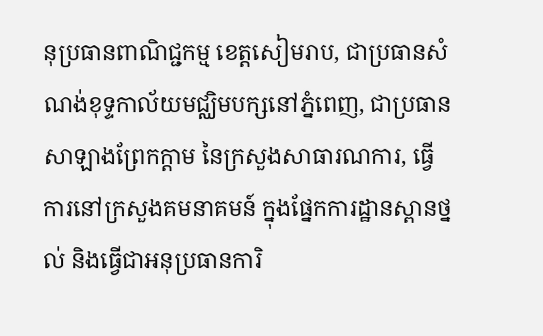នុប្រធានពាណិជ្ជកម្ម ខេត្តសៀមរាប, ជាប្រធានសំណង់ខុទ្ទកាល័យមជ្ឈិមបក្សនៅភ្នំពេញ, ជាប្រធានសាឡាងព្រែកក្ដាម នៃក្រសួងសាធារណការ, ធ្វើការនៅក្រសួងគមនាគមន៍ ក្នុងផ្នែកការដ្ឋានស្ពានថ្នល់ និងធ្វើជាអនុប្រធានការិ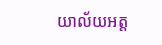យាល័យអត្ត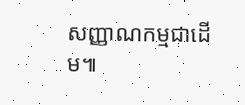សញ្ញាណកម្មជាដើម៕